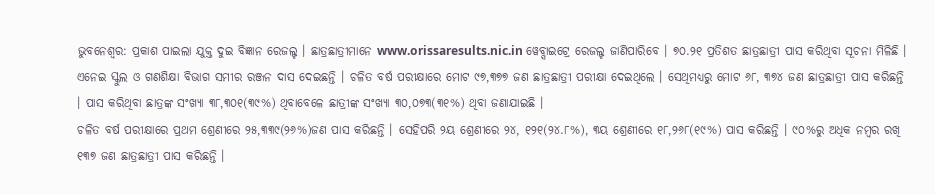ଭୁବନେଶ୍ୱର: ପ୍ରକାଶ ପାଇଲା ଯୁକ୍ତ ଦୁଇ ବିଜ୍ଞାନ ରେଜଲ୍ଟ । ଛାତ୍ରଛାତ୍ରୀମାନେ www.orissaresults.nic.in ୱେବ୍ସାଇଟ୍ରେ ରେଜଲ୍ଟ ଜାଣିପାରିବେ । ୭୦.୨୧ ପ୍ରତିଶତ ଛାତ୍ରଛାତ୍ରୀ ପାସ କରିଥିବା ସୂଚନା ମିଳିଛି । ଏନେଇ ସ୍କୁଲ ଓ ଗଣଶିକ୍ଷା ବିଭାଗ ସମୀର ରଞ୍ଜନ ଦାସ ଦେଇଛନ୍ତି । ଚଳିତ ବର୍ଷ ପରୀକ୍ଷାରେ ମୋଟ ୯୭,୩୭୭ ଜଣ ଛାତ୍ରଛାତ୍ରୀ ପରୀକ୍ଷା ଦେଇଥିଲେ । ସେଥିମଧ୍ୟରୁ ମୋଟ ୬୮, ୩୭୪ ଜଣ ଛାତ୍ରଛାତ୍ରୀ ପାସ କରିଛନ୍ତି । ପାସ କରିଥିବା ଛାତ୍ରଙ୍କ ସଂଖ୍ୟା ୩୮,୩୦୧(୩୯%) ଥିବାବେଳେ ଛାତ୍ରୀଙ୍କ ସଂଖ୍ୟା ୩୦,୦୭୩(୩୧%) ଥିବା ଜଣାଯାଇଛି ।
ଚଳିତ ବର୍ଷ ପରୀକ୍ଷାରେ ପ୍ରଥମ ଶ୍ରେଣୀରେ ୨୫,୩୩୯(୨୬%)ଜଣ ପାସ କରିଛନ୍ତି । ସେହିପରି ୨ୟ ଶ୍ରେଣୀରେ ୨୪, ୧୨୧(୨୪.୮%), ୩ୟ ଶ୍ରେଣୀରେ ୧୮,୨୬୮(୧୯%) ପାସ କରିଛନ୍ତି । ୯୦%ରୁ ଅଧିକ ନମ୍ବର ରଖି ୧୩୭ ଜଣ ଛାତ୍ରଛାତ୍ରୀ ପାସ କରିଛନ୍ତି ।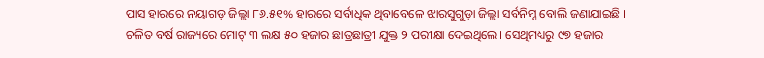ପାସ ହାରରେ ନୟାଗଡ଼ ଜିଲ୍ଲା ୮୬.୫୧% ହାରରେ ସର୍ବାଧିକ ଥିବାବେଳେ ଝାରସୁଗୁଡ଼ା ଜିଲ୍ଲା ସର୍ବନିମ୍ନ ବୋଲି ଜଣାଯାଇଛି ।
ଚଳିତ ବର୍ଷ ରାଜ୍ୟରେ ମୋଟ୍ ୩ ଲକ୍ଷ ୫୦ ହଜାର ଛାତ୍ରଛାତ୍ରୀ ଯୁକ୍ତ ୨ ପରୀକ୍ଷା ଦେଇଥିଲେ। ସେଥିମଧ୍ୟରୁ ୯୭ ହଜାର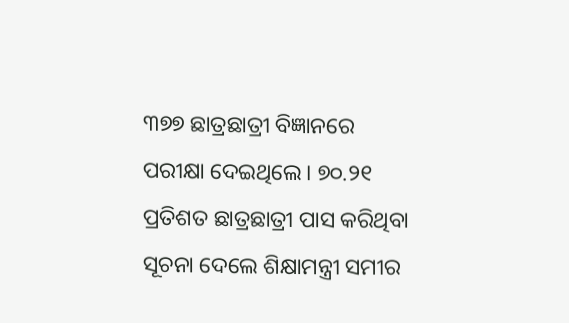୩୭୭ ଛାତ୍ରଛାତ୍ରୀ ବିଜ୍ଞାନରେ ପରୀକ୍ଷା ଦେଇଥିଲେ। ୭୦.୨୧ ପ୍ରତିଶତ ଛାତ୍ରଛାତ୍ରୀ ପାସ କରିଥିବା ସୂଚନା ଦେଲେ ଶିକ୍ଷାମନ୍ତ୍ରୀ ସମୀର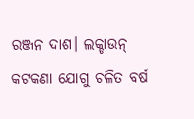ରଞ୍ଜନ ଦାଶ। ଲକ୍ଡାଉନ୍ କଟକଣା ଯୋଗୁ ଚଳିତ ବର୍ଷ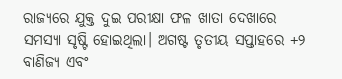ରାଜ୍ୟରେ ଯୁକ୍ତ ଦୁଇ ପରୀକ୍ଷା ଫଳ ଖାତା ଦେଖାରେ ସମସ୍ୟା ସୃଷ୍ଟି ହୋଇଥିଲା। ଅଗଷ୍ଟ ତୃତୀୟ ସପ୍ତାହରେ +୨ ବାଣିଜ୍ୟ ଏବଂ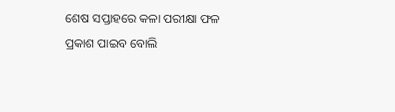ଶେଷ ସପ୍ତାହରେ କଳା ପରୀକ୍ଷା ଫଳ ପ୍ରକାଶ ପାଇବ ବୋଲି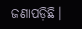ଜଣାପଡ଼ିଛି।